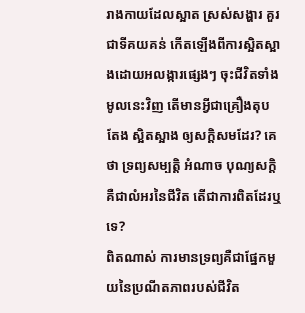រាងកាយដែលស្អាត ស្រស់សង្ហារ គួរជាទីគយគន់ កើតឡើងពីការស្អិតស្អាងដោយអលង្ការផ្សេងៗ ចុះជីវិតទាំងមូលនេះវិញ តើមានអ្វីជាគ្រឿងតុបតែង ស្អិតស្អាង ឲ្យសក្តិសមដែរ? គេថា ទ្រព្យសម្បត្តិ អំណាច បុណ្យសក្តិ គឺជាលំអរនៃជីវិត តើជាការពិតដែរឬទេ?
ពិតណាស់ ការមានទ្រព្យគឺជាផ្នែកមួយនៃប្រណីតភាពរបស់ជីវិត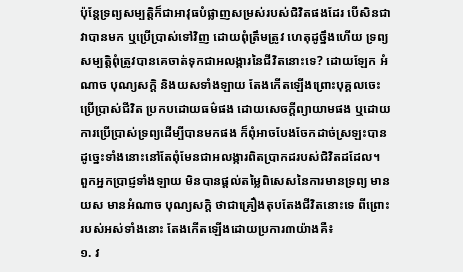ប៉ុន្តែទ្រព្យសម្បត្តិក៏ជាអាវុធបំផ្លាញសម្រស់របស់ជិវិតផងដែរ បើសិនជាវាបានមក ឬប្រើប្រាស់ទៅវិញ ដោយពុំត្រឹមត្រូវ ហេតុដូច្នឹងហើយ ទ្រព្យសម្បត្តិពុំត្រូវបានគេចាត់ទុកជាអលង្ការនៃជីវិតនោះទេ? ដោយឡែក អំណាច បុណ្យសក្តិ និងយសទាំងឡាយ តែងកើតឡើងព្រោះបុគ្គលចេះប្រើប្រាស់ជីវិត ប្រកបដោយធម៌ផង ដោយសេចក្តីព្យាយាមផង ឬដោយការប្រើប្រាស់ទ្រព្យដើម្បីបានមកផង ក៏ពុំអាចបែងចែកដាច់ស្រឡះបាន ដូច្នេះទាំងនោះនៅតែពុំមែនជាអលង្ការពិតប្រាកដរបស់ជិវិតដដែល។
ពួកអ្នកប្រាជ្ញទាំងឡាយ មិនបានផ្តល់តម្លៃពិសេសនៃការមានទ្រព្យ មានយស មានអំណាច បុណ្យសក្តិ ថាជាគ្រឿងតុបតែងជីវិតនោះទេ ពីព្រោះរបស់អស់ទាំងនោះ តែងកើតឡើងដោយប្រការ៣យ៉ាងគឺ៖
១. វ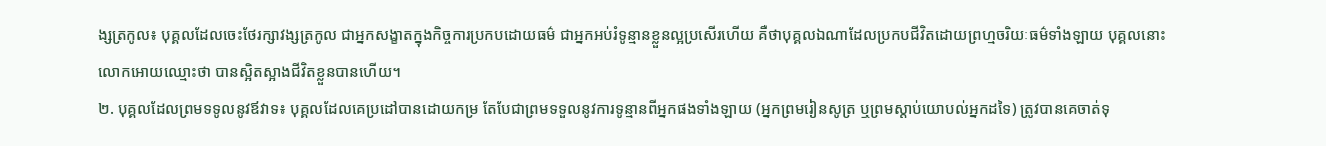ង្សត្រកូល៖ បុគ្គលដែលចេះថែរក្សាវង្សត្រកូល ជាអ្នកសង្ខាតក្នុងកិច្ចការប្រកបដោយធម៌ ជាអ្នកអប់រំទូន្មានខ្លួនល្អប្រសើរហើយ គឺថាបុគ្គលឯណាដែលប្រកបជីវិតដោយព្រហ្មចរិយៈធម៌ទាំងឡាយ បុគ្គលនោះ លោកអោយឈ្មោះថា បានស្អិតស្អាងជីវិតខ្លួនបានហើយ។
២. បុគ្គលដែលព្រមទទូលនូវឪវាទ៖ បុគ្គលដែលគេប្រដៅបានដោយកម្រ តែបែជាព្រមទទួលនូវការទូន្មានពីអ្នកផងទាំងឡាយ (អ្នកព្រមរៀនសូត្រ ឬព្រមស្តាប់យោបល់អ្នកដទៃ) ត្រូវបានគេចាត់ទុ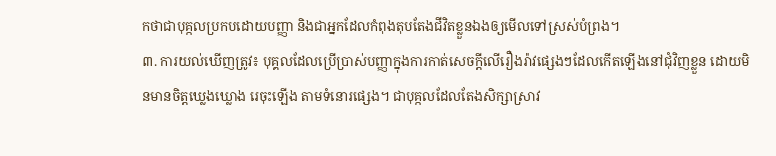កថាជាបុគ្កលប្រកបដោយបញ្ញា និងជាអ្នកដែលកំពុងតុបតែងជីវិតខ្លួនឯងឲ្យមើលទៅស្រស់បំព្រង។
៣. ការយល់ឃើញត្រូវ៖ បុគ្គលដែលប្រើប្រាស់បញ្ញាក្នុងការកាត់សេចក្តីលើរឿងរ៉ាវផ្សេងៗដែលកើតឡើងនៅជុំវិញខ្លួន ដោយមិនមានចិត្តឃ្លេងឃ្លោង រេចុះឡើង តាមទំនោរផ្សេង។ ជាបុគ្កលដែលតែងសិក្សាស្រាវ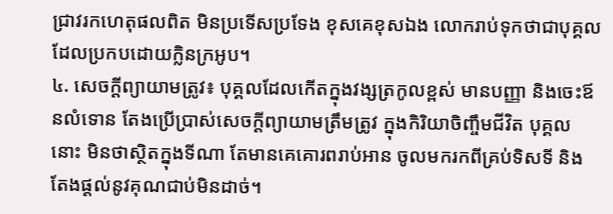ជ្រាវរកហេតុផលពិត មិនប្រទើសប្រទែង ខុសគេខុសឯង លោករាប់ទុកថាជាបុគ្គលដែលប្រកបដោយក្លិនក្រអូប។
៤. សេចក្តីព្យាយាមត្រូវ៖ បុគ្គលដែលកើតក្នុងវង្សត្រកូលខ្ពស់ មានបញ្ញា និងចេះឪនលំទោន តែងប្រើប្រាស់សេចក្តីព្យាយាមត្រឹមត្រូវ ក្នុងកិរិយាចិញ្ចឹមជីវិត បុគ្គលនោះ មិនថាស្ថិតក្នុងទីណា តែមានគេគោរពរាប់អាន ចូលមករកពីគ្រប់ទិសទី និងតែងផ្តល់នូវគុណជាប់មិនដាច់។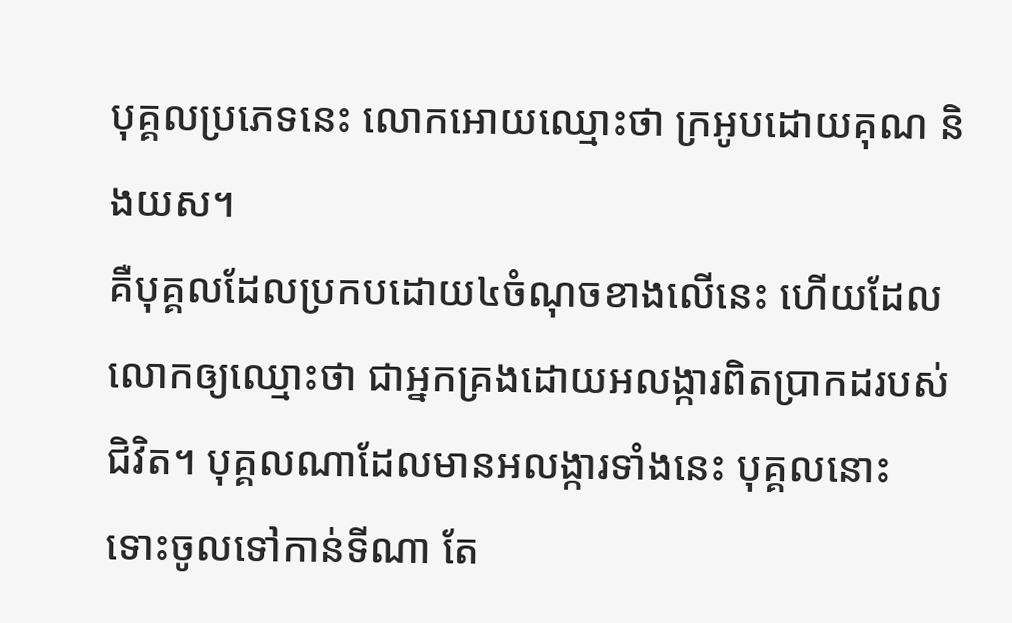បុគ្គលប្រភេទនេះ លោកអោយឈ្មោះថា ក្រអូបដោយគុណ និងយស។
គឺបុគ្គលដែលប្រកបដោយ៤ចំណុចខាងលើនេះ ហើយដែលលោកឲ្យឈ្មោះថា ជាអ្នកគ្រងដោយអលង្ការពិតប្រាកដរបស់ជិវិត។ បុគ្គលណាដែលមានអលង្ការទាំងនេះ បុគ្គលនោះ ទោះចូលទៅកាន់ទីណា តែ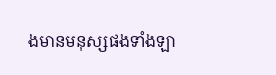ងមានមនុស្សផងទាំងឡា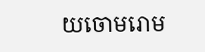យចោមរោម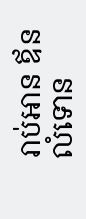រាប់អាន ឪនលំទោន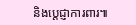និងប្តេជ្ញាការពារ៕